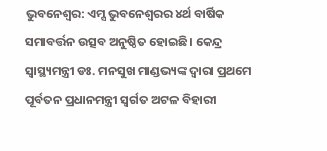ଭୁବନେଶ୍ଵର: ଏମ୍ସ ଭୁବନେଶ୍ୱରର ୪ର୍ଥ ବାର୍ଷିକ ସମାବର୍ତ୍ତନ ଉତ୍ସବ ଅନୁଷ୍ଠିତ ହୋଇଛି। କେନ୍ଦ୍ର ସ୍ଵାସ୍ଥ୍ୟମନ୍ତ୍ରୀ ଡଃ. ମନସୁଖ ମାଣ୍ଡଭ୍ୟଙ୍କ ଦ୍ଵାରା ପ୍ରଥମେ ପୂର୍ବତନ ପ୍ରଧାନମନ୍ତ୍ରୀ ସ୍ବର୍ଗତ ଅଟଳ ବିହାରୀ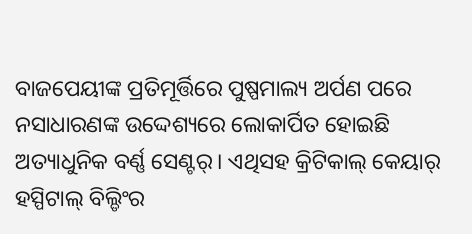ବାଜପେୟୀଙ୍କ ପ୍ରତିମୂର୍ତ୍ତିରେ ପୁଷ୍ପମାଲ୍ୟ ଅର୍ପଣ ପରେ ନସାଧାରଣଙ୍କ ଉଦ୍ଦେଶ୍ୟରେ ଲୋକାର୍ପିତ ହୋଇଛି ଅତ୍ୟାଧୁନିକ ବର୍ଣ୍ଣ ସେଣ୍ଟର୍। ଏଥିସହ କ୍ରିଟିକାଲ୍ କେୟାର୍ ହସ୍ପିଟାଲ୍ ବିଲ୍ଡିଂର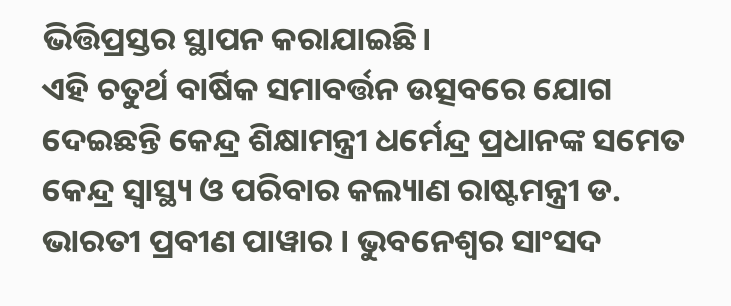ଭିତ୍ତିପ୍ରସ୍ତର ସ୍ଥାପନ କରାଯାଇଛି।
ଏହି ଚତୁର୍ଥ ବାର୍ଷିକ ସମାବର୍ତ୍ତନ ଉତ୍ସବରେ ଯୋଗ ଦେଇଛନ୍ତି କେନ୍ଦ୍ର ଶିକ୍ଷାମନ୍ତ୍ରୀ ଧର୍ମେନ୍ଦ୍ର ପ୍ରଧାନଙ୍କ ସମେତ କେନ୍ଦ୍ର ସ୍ବାସ୍ଥ୍ୟ ଓ ପରିବାର କଲ୍ୟାଣ ରାଷ୍ଟମନ୍ତ୍ରୀ ଡ. ଭାରତୀ ପ୍ରବୀଣ ପାୱାର । ଭୁବନେଶ୍ୱର ସାଂସଦ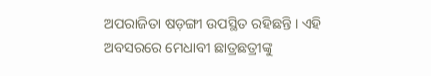ଅପରାଜିତା ଷଡ଼ଙ୍ଗୀ ଉପସ୍ଥିତ ରହିଛନ୍ତି । ଏହି ଅବସରରେ ମେଧାବୀ ଛାତ୍ରଛତ୍ରୀଙ୍କୁ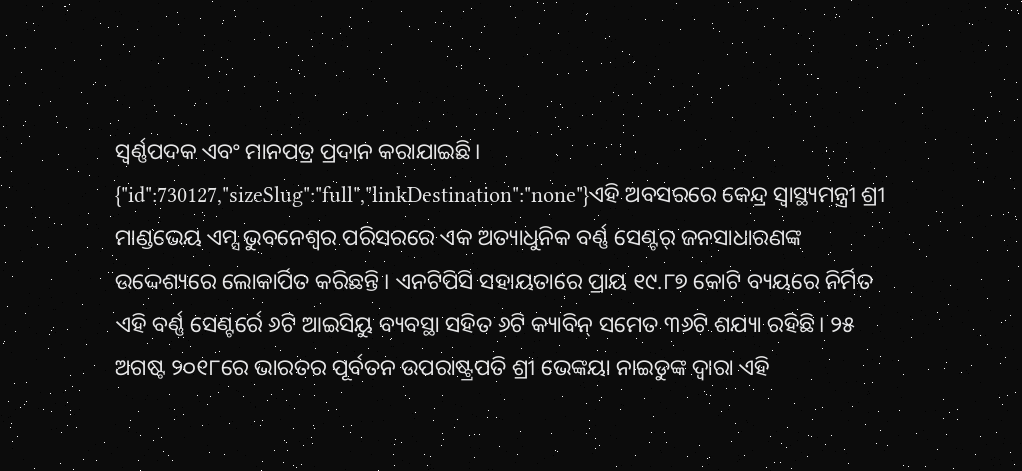ସ୍ଵର୍ଣ୍ଣପଦକ ଏବଂ ମାନପତ୍ର ପ୍ରଦାନ କରାଯାଇଛି।
{"id":730127,"sizeSlug":"full","linkDestination":"none"}ଏହି ଅବସରରେ କେନ୍ଦ୍ର ସ୍ବାସ୍ଥ୍ୟମନ୍ତ୍ରୀ ଶ୍ରୀ ମାଣ୍ଡଭେୟ ଏମ୍ସ ଭୁବନେଶ୍ବର ପରିସରରେ ଏକ ଅତ୍ୟାଧୁନିକ ବର୍ଣ୍ଣ ସେଣ୍ଟର୍ ଜନସାଧାରଣଙ୍କ ଉଦ୍ଦେଶ୍ୟରେ ଲୋକାର୍ପିତ କରିଛନ୍ତି । ଏନଟିପିସି ସହାୟତାରେ ପ୍ରାୟ ୧୯.୮୭ କୋଟି ବ୍ୟୟରେ ନିର୍ମିତ ଏହି ବର୍ଣ୍ଣ ସେଣ୍ଟର୍ରେ ୬ଟି ଆଇସିୟୁ ବ୍ୟବସ୍ଥା ସହିତ ୬ଟି କ୍ୟାବିନ୍ ସମେତ ୩୬ଟି ଶଯ୍ୟା ରହିଛି। ୨୫ ଅଗଷ୍ଟ ୨୦୧୮ରେ ଭାରତର ପୂର୍ବତନ ଉପରାଷ୍ଟ୍ରପତି ଶ୍ରୀ ଭେଙ୍କୟା ନାଇଡୁଙ୍କ ଦ୍ବାରା ଏହି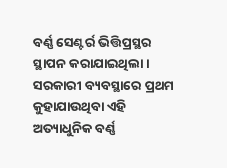ବର୍ଣ୍ଣ ସେଣ୍ଟର୍ର ଭିତ୍ତିପ୍ରସ୍ଥର ସ୍ଥାପନ କରାଯାଇଥିଲା। ସରକାରୀ ବ୍ୟବସ୍ଥାରେ ପ୍ରଥମ କୁହାଯାଉଥିବା ଏହି ଅତ୍ୟାଧୁନିକ ବର୍ଣ୍ଣ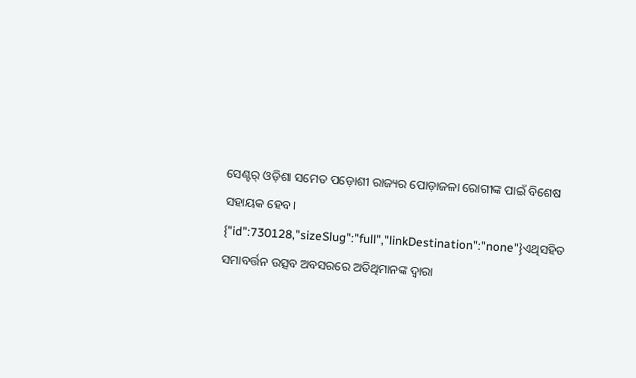ସେଣ୍ଟର୍ ଓଡ଼ିଶା ସମେତ ପଡ଼ୋଶୀ ରାଜ୍ୟର ପୋଡ଼ାଜଳା ରୋଗୀଙ୍କ ପାଇଁ ବିଶେଷ ସହାୟକ ହେବ।
{"id":730128,"sizeSlug":"full","linkDestination":"none"}ଏଥିସହିତ ସମାବର୍ତ୍ତନ ଉତ୍ସବ ଅବସରରେ ଅତିଥିମାନଙ୍କ ଦ୍ବାରା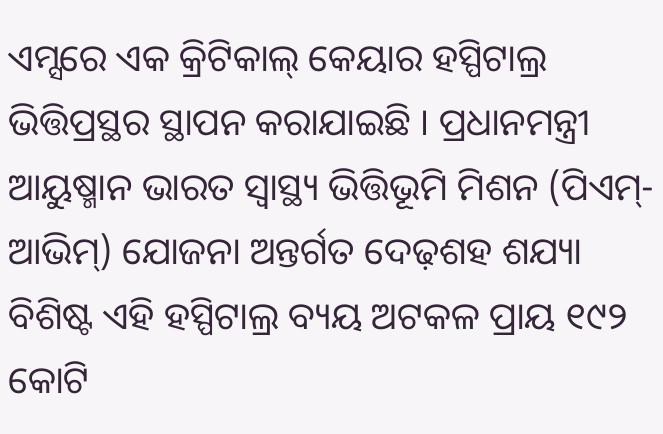ଏମ୍ସରେ ଏକ କ୍ରିଟିକାଲ୍ କେୟାର ହସ୍ପିଟାଲ୍ର ଭିତ୍ତିପ୍ରସ୍ଥର ସ୍ଥାପନ କରାଯାଇଛି । ପ୍ରଧାନମନ୍ତ୍ରୀ ଆୟୁଷ୍ମାନ ଭାରତ ସ୍ୱାସ୍ଥ୍ୟ ଭିତ୍ତିଭୂମି ମିଶନ (ପିଏମ୍-ଆଭିମ୍) ଯୋଜନା ଅନ୍ତର୍ଗତ ଦେଢ଼ଶହ ଶଯ୍ୟା ବିଶିଷ୍ଟ ଏହି ହସ୍ପିଟାଲ୍ର ବ୍ୟୟ ଅଟକଳ ପ୍ରାୟ ୧୯୨ କୋଟି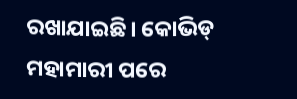ରଖାଯାଇଛି। କୋଭିଡ୍ ମହାମାରୀ ପରେ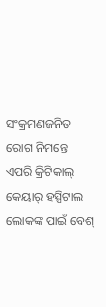ସଂକ୍ରମଣଜନିତ ରୋଗ ନିମନ୍ତେ ଏପରି କ୍ରିଟିକାଲ୍ କେୟାର୍ ହସ୍ପିଟାଲ ଲୋକଙ୍କ ପାଇଁ ବେଶ୍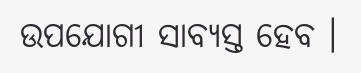ଉପଯୋଗୀ ସାବ୍ୟସ୍ତ ହେବ ।